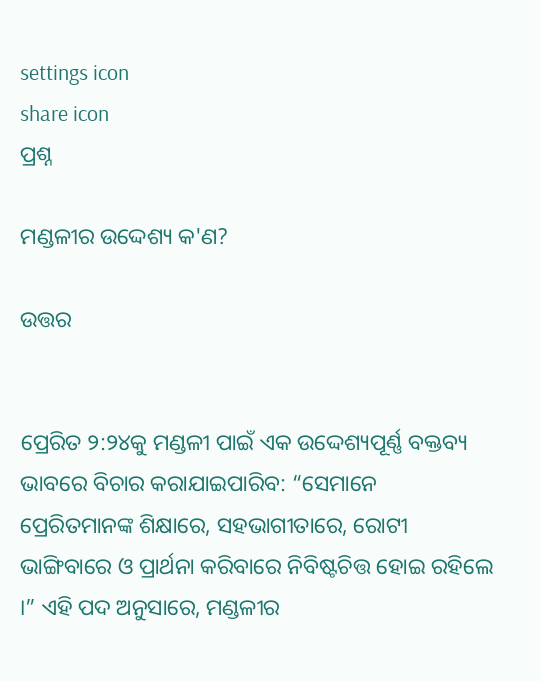settings icon
share icon
ପ୍ରଶ୍ନ

ମଣ୍ଡଳୀର ଉଦ୍ଦେଶ୍ୟ କ'ଣ?

ଉତ୍ତର


ପ୍ରେରିତ ୨:୨୪କୁ ମଣ୍ଡଳୀ ପାଇଁ ଏକ ଉଦ୍ଦେଶ୍ୟପୂର୍ଣ୍ଣ ବକ୍ତବ୍ୟ ଭାବରେ ବିଚାର କରାଯାଇପାରିବ: “ସେମାନେ ପ୍ରେରିତମାନଙ୍କ ଶିକ୍ଷାରେ, ସହଭାଗୀତାରେ, ରୋଟୀ ଭାଙ୍ଗିବାରେ ଓ ପ୍ରାର୍ଥନା କରିବାରେ ନିବିଷ୍ଟଚିତ୍ତ ହୋଇ ରହିଲେ ।” ଏହି ପଦ ଅନୁସାରେ, ମଣ୍ଡଳୀର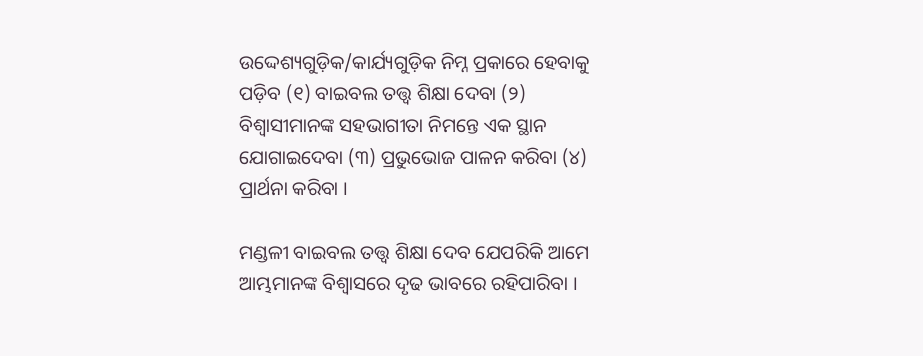ଉଦ୍ଦେଶ୍ୟଗୁଡ଼ିକ/କାର୍ଯ୍ୟଗୁଡ଼ିକ ନିମ୍ନ ପ୍ରକାରେ ହେବାକୁ ପଡ଼ିବ (୧) ବାଇବଲ ତତ୍ତ୍ୱ ଶିକ୍ଷା ଦେବା (୨) ବିଶ୍ଵାସୀମାନଙ୍କ ସହଭାଗୀତା ନିମନ୍ତେ ଏକ ସ୍ଥାନ ଯୋଗାଇଦେବା (୩) ପ୍ରଭୁଭୋଜ ପାଳନ କରିବା (୪) ପ୍ରାର୍ଥନା କରିବା ।

ମଣ୍ଡଳୀ ବାଇବଲ ତତ୍ତ୍ୱ ଶିକ୍ଷା ଦେବ ଯେପରିକି ଆମେ ଆମ୍ଭମାନଙ୍କ ବିଶ୍ଵାସରେ ଦୃଢ ଭାବରେ ରହିପାରିବା ।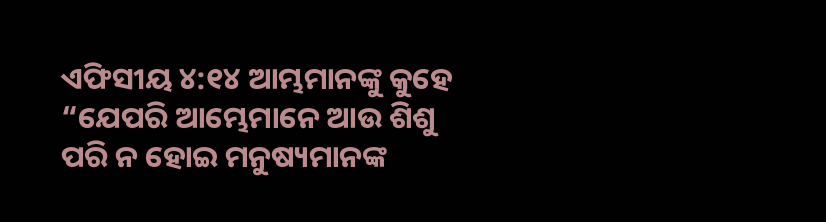ଏଫିସୀୟ ୪:୧୪ ଆମ୍ଭମାନଙ୍କୁ କୁହେ “ଯେପରି ଆମ୍ଭେମାନେ ଆଉ ଶିଶୁ ପରି ନ ହୋଇ ମନୁଷ୍ୟମାନଙ୍କ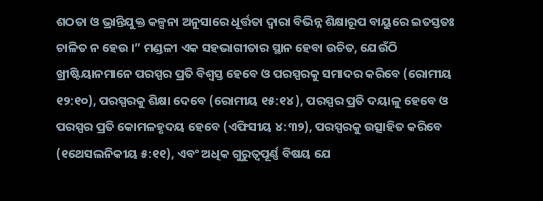ଶଠତା ଓ ଭ୍ରାନ୍ତିଯୁକ୍ତ କଳ୍ପନା ଅନୁସାରେ ଧୂର୍ତ୍ତତା ଦ୍ଵାରା ବିଭିନ୍ନ ଶିକ୍ଷାରୂପ ବାୟୁରେ ଇତସ୍ତତଃ ଚାଳିତ ନ ହେଉ ।” ମଣ୍ଡଳୀ ଏକ ସହଭାଗୀତାର ସ୍ଥାନ ହେବା ଉଚିତ, ଯେଉଁଠି ଖ୍ରୀଷ୍ଟିୟାନମାନେ ପରସ୍ପର ପ୍ରତି ବିଶ୍ବସ୍ତ ହେବେ ଓ ପରସ୍ପରକୁ ସମାଦର କରିବେ (ରୋମୀୟ ୧୨:୧୦), ପରସ୍ପରକୁ ଶିକ୍ଷା ଦେବେ (ରୋମୀୟ ୧୫:୧୪ ), ପରସ୍ପର ପ୍ରତି ଦୟାଳୁ ହେବେ ଓ ପରସ୍ପର ପ୍ରତି କୋମଳହୃଦୟ ହେବେ (ଏଫିସୀୟ ୪:୩୨), ପରସ୍ପରକୁ ଉତ୍ସାହିତ କରିବେ (୧ଥେସଲନିକୀୟ ୫:୧୧), ଏବଂ ଅଧିକ ଗୁରୁତ୍ବପୂର୍ଣ୍ଣ ବିଷୟ ଯେ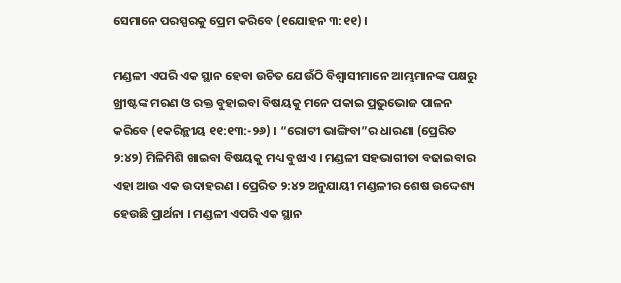ସେମାନେ ପରସ୍ପରକୁ ପ୍ରେମ କରିବେ (୧ଯୋହନ ୩:୧୧) ।

ମଣ୍ଡଳୀ ଏପରି ଏକ ସ୍ଥାନ ହେବା ଉଚିତ ଯେଉଁଠି ବିଶ୍ବାସୀମାନେ ଆମ୍ଭମାନଙ୍କ ପକ୍ଷରୁ ଖ୍ରୀଷ୍ଟଙ୍କ ମରଣ ଓ ରକ୍ତ ବୁହାଇବା ବିଷୟକୁ ମନେ ପକାଇ ପ୍ରଭୁଭୋଜ ପାଳନ କରିବେ (୧କରିନ୍ଥୀୟ ୧୧:୧୩:-୨୬) । “ରୋଟୀ ଭାଙ୍ଗିବା”ର ଧାରଣା (ପ୍ରେରିତ ୨:୪୨) ମିଳିମିଶି ଖାଇବା ବିଷୟକୁ ମଧ୍ୟ ବୁଝାଏ । ମଣ୍ଡଳୀ ସହଭାଗୀତା ବଢାଇବାର ଏହା ଆଉ ଏକ ଉଦାହରଣ । ପ୍ରେରିତ ୨:୪୨ ଅନୁଯାୟୀ ମଣ୍ଡଳୀର ଶେଷ ଉଦ୍ଦେଶ୍ୟ ହେଉଛି ପ୍ରାର୍ଥନା । ମଣ୍ଡଳୀ ଏପରି ଏକ ସ୍ଥାନ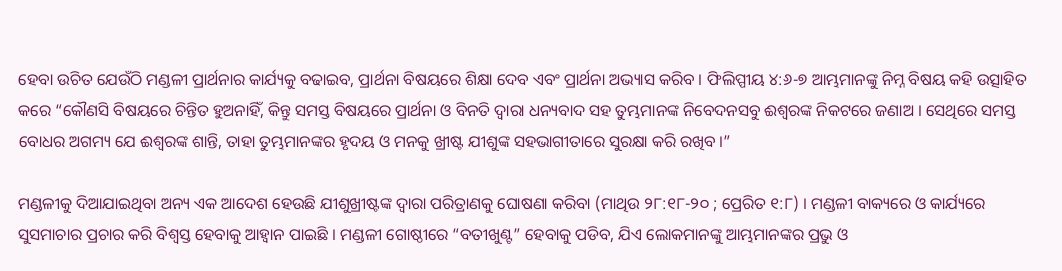ହେବା ଉଚିତ ଯେଉଁଠି ମଣ୍ଡଳୀ ପ୍ରାର୍ଥନାର କାର୍ଯ୍ୟକୁ ବଢାଇବ, ପ୍ରାର୍ଥନା ବିଷୟରେ ଶିକ୍ଷା ଦେବ ଏବଂ ପ୍ରାର୍ଥନା ଅଭ୍ୟାସ କରିବ । ଫିଲିପ୍ପୀୟ ୪:୬-୭ ଆମ୍ଭମାନଙ୍କୁ ନିମ୍ନ ବିଷୟ କହି ଉତ୍ସାହିତ କରେ “କୌଣସି ବିଷୟରେ ଚିନ୍ତିତ ହୁଅନାହିଁ, କିନ୍ତୁ ସମସ୍ତ ବିଷୟରେ ପ୍ରାର୍ଥନା ଓ ବିନତି ଦ୍ଵାରା ଧନ୍ୟବାଦ ସହ ତୁମ୍ଭମାନଙ୍କ ନିବେଦନସବୁ ଈଶ୍ଵରଙ୍କ ନିକଟରେ ଜଣାଅ । ସେଥିରେ ସମସ୍ତ ବୋଧର ଅଗମ୍ୟ ଯେ ଈଶ୍ଵରଙ୍କ ଶାନ୍ତି, ତାହା ତୁମ୍ଭମାନଙ୍କର ହୃଦୟ ଓ ମନକୁ ଖ୍ରୀଷ୍ଟ ଯୀଶୁଙ୍କ ସହଭାଗୀତାରେ ସୁରକ୍ଷା କରି ରଖିବ ।”

ମଣ୍ଡଳୀକୁ ଦିଆଯାଇଥିବା ଅନ୍ୟ ଏକ ଆଦେଶ ହେଉଛି ଯୀଶୁଖ୍ରୀଷ୍ଟଙ୍କ ଦ୍ଵାରା ପରିତ୍ରାଣକୁ ଘୋଷଣା କରିବା (ମାଥିଉ ୨୮:୧୮-୨୦ ; ପ୍ରେରିତ ୧:୮) । ମଣ୍ଡଳୀ ବାକ୍ୟରେ ଓ କାର୍ଯ୍ୟରେ ସୁସମାଚାର ପ୍ରଚାର କରି ବିଶ୍ଵସ୍ତ ହେବାକୁ ଆହ୍ଵାନ ପାଇଛି । ମଣ୍ଡଳୀ ଗୋଷ୍ଠୀରେ “ବତୀଖୁଣ୍ଟ” ହେବାକୁ ପଡିବ, ଯିଏ ଲୋକମାନଙ୍କୁ ଆମ୍ଭମାନଙ୍କର ପ୍ରଭୁ ଓ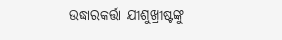ଉଦ୍ଧାରକର୍ତ୍ତା ଯୀଶୁଖ୍ରୀଷ୍ଟଙ୍କୁ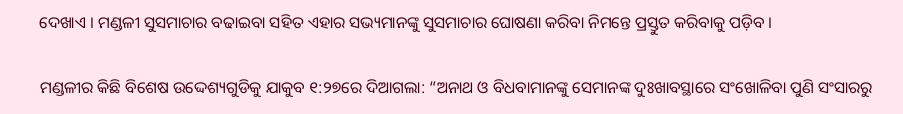ଦେଖାଏ । ମଣ୍ଡଳୀ ସୁସମାଚାର ବଢାଇବା ସହିତ ଏହାର ସଭ୍ୟମାନଙ୍କୁ ସୁସମାଚାର ଘୋଷଣା କରିବା ନିମନ୍ତେ ପ୍ରସ୍ତୁତ କରିବାକୁ ପଡ଼ିବ ।

ମଣ୍ଡଳୀର କିଛି ବିଶେଷ ଉଦ୍ଦେଶ୍ୟଗୁଡିକୁ ଯାକୁବ ୧:୨୭ରେ ଦିଆଗଲା: “ଅନାଥ ଓ ବିଧବାମାନଙ୍କୁ ସେମାନଙ୍କ ଦୁଃଖାବସ୍ଥାରେ ସଂଖୋଳିବା ପୁଣି ସଂସାରରୁ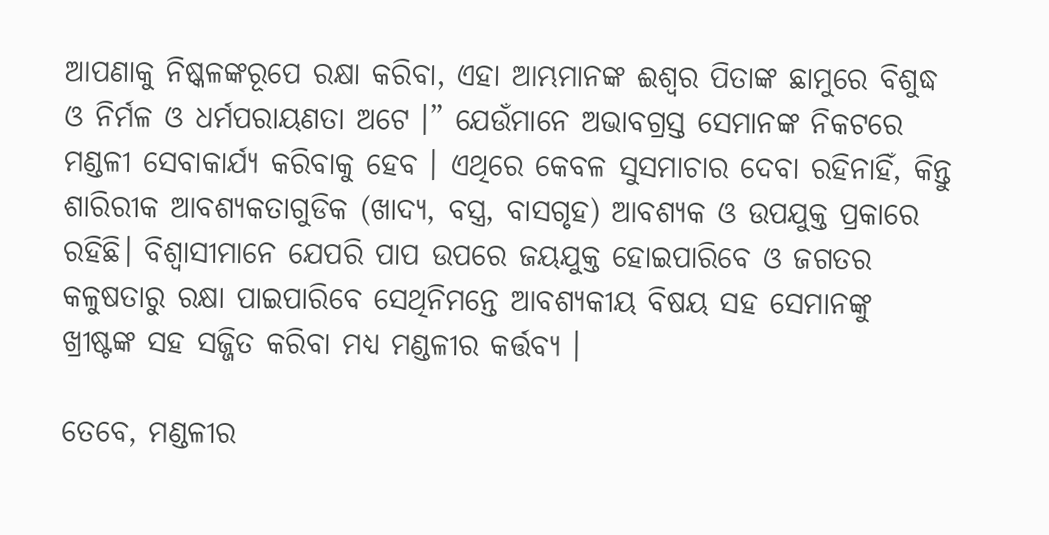ଆପଣାକୁ ନିଷ୍କଳଙ୍କରୂପେ ରକ୍ଷା କରିବା, ଏହା ଆମ୍ଭମାନଙ୍କ ଈଶ୍ଵର ପିତାଙ୍କ ଛାମୁରେ ବିଶୁଦ୍ଧ ଓ ନିର୍ମଳ ଓ ଧର୍ମପରାୟଣତା ଅଟେ ।” ଯେଉଁମାନେ ଅଭାବଗ୍ରସ୍ତ ସେମାନଙ୍କ ନିକଟରେ ମଣ୍ଡଳୀ ସେବାକାର୍ଯ୍ୟ କରିବାକୁ ହେବ । ଏଥିରେ କେବଳ ସୁସମାଚାର ଦେବା ରହିନାହିଁ, କିନ୍ତୁ ଶାରିରୀକ ଆବଶ୍ୟକତାଗୁଡିକ (ଖାଦ୍ୟ, ବସ୍ତ୍ର, ବାସଗୃହ) ଆବଶ୍ୟକ ଓ ଉପଯୁକ୍ତ ପ୍ରକାରେ ରହିଛି। ବିଶ୍ୱାସୀମାନେ ଯେପରି ପାପ ଉପରେ ଜୟଯୁକ୍ତ ହୋଇପାରିବେ ଓ ଜଗତର କଳୁଷତାରୁ ରକ୍ଷା ପାଇପାରିବେ ସେଥିନିମନ୍ତେ ଆବଶ୍ୟକୀୟ ବିଷୟ ସହ ସେମାନଙ୍କୁ ଖ୍ରୀଷ୍ଟଙ୍କ ସହ ସଜ୍ଜିତ କରିବା ମଧ୍ୟ ମଣ୍ଡଳୀର କର୍ତ୍ତବ୍ୟ ।

ତେବେ, ମଣ୍ଡଳୀର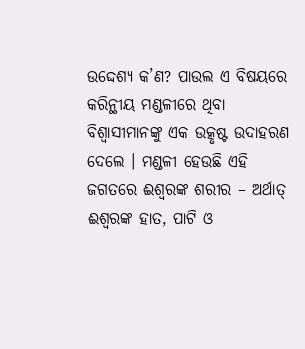ଉଦ୍ଦେଶ୍ୟ କ’ଣ? ପାଉଲ ଏ ବିଷୟରେ କରିନ୍ଥୀୟ ମଣ୍ଡଳୀରେ ଥିବା ବିଶ୍ଵାସୀମାନଙ୍କୁ ଏକ ଉତ୍କୃଷ୍ଟ ଉଦାହରଣ ଦେଲେ । ମଣ୍ଡଳୀ ହେଉଛି ଏହି ଜଗତରେ ଈଶ୍ଵରଙ୍କ ଶରୀର – ଅର୍ଥାତ୍‍ ଈଶ୍ଵରଙ୍କ ହାତ, ପାଟି ଓ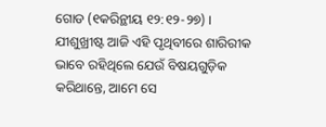ଗୋଡ (୧କରିନ୍ଥୀୟ ୧୨:୧୨-୨୭) । ଯୀଶୁଖ୍ରୀଷ୍ଟ ଆଜି ଏହି ପୃଥିବୀରେ ଶାରିରୀକ ଭାବେ ରହିଥିଲେ ଯେଉଁ ବିଷୟଗୁଡ଼ିକ କରିଥାନ୍ତେ, ଆମେ ସେ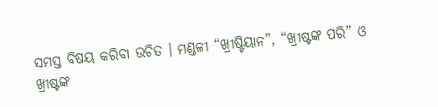ସମସ୍ତ ବିଷୟ କରିବା ଉଚିତ । ମଣ୍ଡଳୀ “ଖ୍ରୀଷ୍ଟିୟାନ”, “ଖ୍ରୀଷ୍ଟଙ୍କ ପରି” ଓ ଖ୍ରୀଷ୍ଟଙ୍କ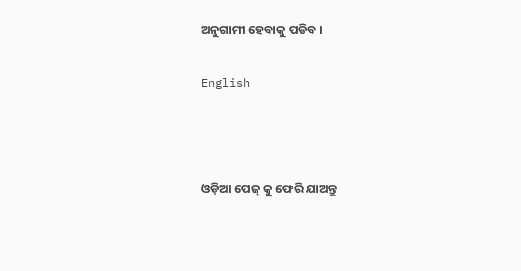ଅନୁଗାମୀ ହେବାକୁ ପଡିବ ।

English



ଓଡ଼ିଆ ପେଜ୍ କୁ ଫେରି ଯାଅନ୍ତୁ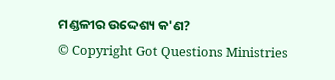ମଣ୍ଡଳୀର ଉଦ୍ଦେଶ୍ୟ କ'ଣ?
© Copyright Got Questions Ministries